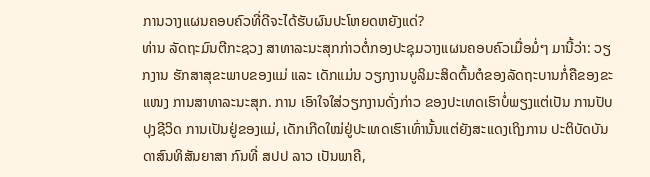ການວາງແຜນຄອບຄົວທີ່ດີຈະໄດ້ຮັບຜົນປະໂຫຍດຫຍັງແດ່?
ທ່ານ ລັດຖະມົນຕີກະຊວງ ສາທາລະນະສຸກກ່າວຕໍ່ກອງປະຊຸມວາງແຜນຄອບຄົວເມື່ອມໍ່ໆ ມານີ້ວ່າ: ວຽກງານ ຮັກສາສຸຂະພາບຂອງແມ່ ແລະ ເດັກແມ່ນ ວຽກງານບູລິມະສິດຕົ້ນຕໍຂອງລັດຖະບານກໍ່ຄືຂອງຂະແໜງ ການສາທາລະນະສຸກ. ການ ເອົາໃຈໃສ່ວຽກງານດັ່ງກ່າວ ຂອງປະເທດເຮົາບໍ່ພຽງແຕ່ເປັນ ການປັບປຸງຊີວິດ ການເປັນຢູ່ຂອງແມ່, ເດັກເກີດໃໝ່ຢູ່ປະເທດເຮົາເທົ່ານັ້ນແຕ່ຍັງສະແດງເຖິງການ ປະຕິບັດບັນດາສົນທິສັນຍາສາ ກົນທີ່ ສປປ ລາວ ເປັນພາຄີ,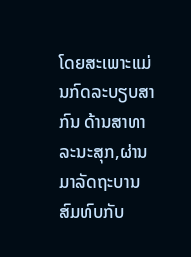ໂດຍສະເພາະແມ່ນກົດລະບຽບສາກົນ ດ້ານສາທາລະນະສຸກ,ຜ່ານມາລັດຖະບານ ສົມທົບກັບ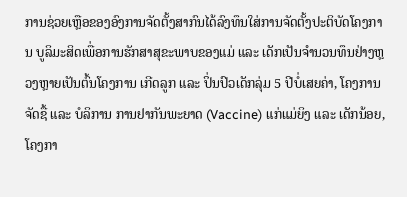ການຊ່ວຍເຫຼືອຂອງອົງການຈັດຕັ້ງສາກົນໄດ້ລົງທຶນໃສ່ການຈັດຕັ້ງປະຕິບັດໂຄງການ ບູລິມະສິດເພື່ອການຮັກສາສຸຂະພາບຂອງແມ່ ແລະ ເດັກເປັນຈໍານວນທຶນຢ່າງຫຼວງຫຼາຍເປັນຕົ້ນໂຄງການ ເກີດລູກ ແລະ ປິ່ນປົວເດັກລຸ່ມ 5 ປີບໍ່ເສຍຄ່າ, ໂຄງການຈັດຊື້ ແລະ ບໍລິການ ການຢາກັນພະຍາດ (Vaccine) ແກ່ແມ່ຍິງ ແລະ ເດັກນ້ອຍ, ໂຄງກາ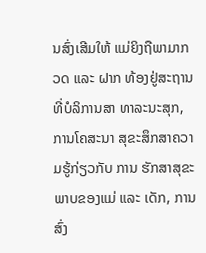ນສົ່ງເສີມໃຫ້ ແມ່ຍິງຖືພາມາກວດ ແລະ ຝາກ ທ້ອງຢູ່ສະຖານທີ່ບໍລິການສາ ທາລະນະສຸກ, ການໂຄສະນາ ສຸຂະສຶກສາຄວາມຮູ້ກ່ຽວກັບ ການ ຮັກສາສຸຂະພາບຂອງແມ່ ແລະ ເດັກ, ການສົ່ງ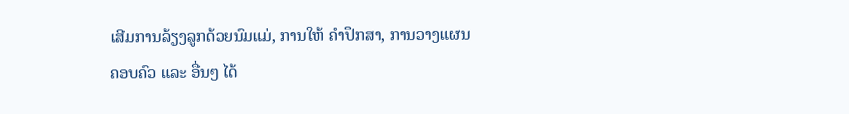ເສີມການລ້ຽງລູກດ້ວຍນົມແມ່, ການໃຫ້ ຄໍາປຶກສາ, ການວາງແຜນຄອບຄົວ ແລະ ອື່ນໆ ໄດ້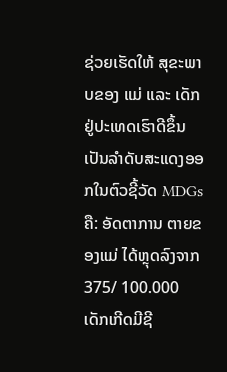ຊ່ວຍເຮັດໃຫ້ ສຸຂະພາບຂອງ ແມ່ ແລະ ເດັກຢູ່ປະເທດເຮົາດີຂຶ້ນເປັນລໍາດັບສະແດງອອກໃນຕົວຊີ້ວັດ MDGs ຄື: ອັດຕາການ ຕາຍຂອງແມ່ ໄດ້ຫຼຸດລົງຈາກ 375/ 100.000 ເດັກເກີດມີຊີ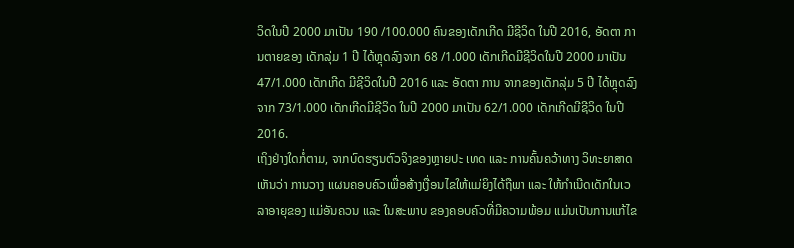ວິດໃນປີ 2000 ມາເປັນ 190 /100.000 ຄົນຂອງເດັກເກີດ ມີຊີວິດ ໃນປີ 2016, ອັດຕາ ການຕາຍຂອງ ເດັກລຸ່ມ 1 ປີ ໄດ້ຫຼຸດລົງຈາກ 68 /1.000 ເດັກເກີດມີຊີວິດໃນປີ 2000 ມາເປັນ 47/1.000 ເດັກເກີດ ມີຊີວິດໃນປີ 2016 ແລະ ອັດຕາ ການ ຈາກຂອງເດັກລຸ່ມ 5 ປີ ໄດ້ຫຼຸດລົງຈາກ 73/1.000 ເດັກເກີດມີຊີວິດ ໃນປີ 2000 ມາເປັນ 62/1.000 ເດັກເກີດມີຊີວິດ ໃນປີ 2016.
ເຖິງຢ່າງໃດກໍ່ຕາມ, ຈາກບົດຮຽນຕົວຈິງຂອງຫຼາຍປະ ເທດ ແລະ ການຄົ້ນຄວ້າທາງ ວິທະຍາສາດເຫັນວ່າ ການວາງ ແຜນຄອບຄົວເພື່ອສ້າງເງື່ອນໄຂໃຫ້ແມ່ຍິງໄດ້ຖືພາ ແລະ ໃຫ້ກໍາເນີດເດັກໃນເວລາອາຍຸຂອງ ແມ່ອັນຄວນ ແລະ ໃນສະພາບ ຂອງຄອບຄົວທີ່ມີຄວາມພ້ອມ ແມ່ນເປັນການແກ້ໄຂ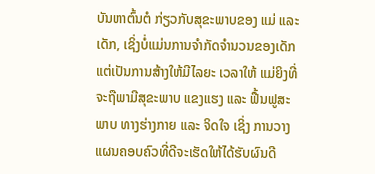ບັນຫາຕົ້ນຕໍ ກ່ຽວກັບສຸຂະພາບຂອງ ແມ່ ແລະ ເດັກ, ເຊິ່ງບໍ່ແມ່ນການຈໍາກັດຈໍານວນຂອງເດັກແຕ່ເປັນການສ້າງໃຫ້ມີໄລຍະ ເວລາໃຫ້ ແມ່ຍິງທີ່ຈະຖືພາມີສຸຂະພາບ ແຂງແຮງ ແລະ ຟື້ນຟູສະພາບ ທາງຮ່າງກາຍ ແລະ ຈິດໃຈ ເຊິ່ງ ການວາງແຜນຄອບຄົວທີ່ດີຈະເຮັດໃຫ້ໄດ້ຮັບຜົນດີ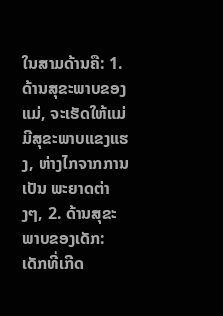ໃນສາມດ້ານຄື: 1. ດ້ານສຸຂະພາບຂອງແມ່, ຈະເຮັດໃຫ້ແມ່ ມີສຸຂະພາບແຂງແຮງ, ຫ່າງໄກຈາກການ ເປັນ ພະຍາດຕ່າງໆ, 2. ດ້ານສຸຂະ ພາບຂອງເດັກ: ເດັກທີ່ເກີດ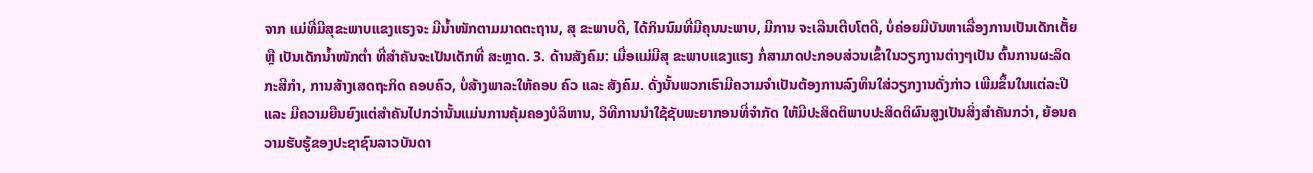ຈາກ ແມ່ທີ່ມີສຸຂະພາບແຂງແຮງຈະ ມີນໍ້າໜັກຕາມມາດຕະຖານ, ສຸ ຂະພາບດີ, ໄດ້ກິນນົມທີ່ມີຄຸນນະພາບ, ມີການ ຈະເລີນເຕີບໂຕດີ, ບໍ່ຄ່ອຍມີບັນຫາເລື່ອງການເປັນເດັກເຕັ້ຍ ຫຼື ເປັນເດັກນໍ້າໜັກຕໍ່າ ທີ່ສໍາຄັນຈະເປັນເດັກທີ່ ສະຫຼາດ. 3. ດ້ານສັງຄົມ: ເມື່ອແມ່ມີສຸ ຂະພາບແຂງແຮງ ກໍ່ສາມາດປະກອບສ່ວນເຂົ້າໃນວຽກງານຕ່າງໆເປັນ ຕົ້ນການຜະລິດກະສີກໍາ, ການສ້າງເສດຖະກິດ ຄອບຄົວ, ບໍ່ສ້າງພາລະໃຫ້ຄອບ ຄົວ ແລະ ສັງຄົມ. ດັ່ງນັ້ນພວກເຮົາມີຄວາມຈໍາເປັນຕ້ອງການລົງທຶນໃສ່ວຽກງານດັ່ງກ່າວ ເພີມຂຶ້ນໃນແຕ່ລະປີ ແລະ ມີຄວາມຍືນຍົງແຕ່ສໍາຄັນໄປກວ່ານັ້ນແມ່ນການຄຸ້ມຄອງບໍລິຫານ, ວິທີການນໍາໃຊ້ຊັບພະຍາກອນທີ່ຈໍາກັດ ໃຫ້ມີປະສິດຕິພາບປະສິດຕິຜົນສູງເປັນສິ່ງສໍາຄັນກວ່າ, ຍ້ອນຄວາມຮັບຮູ້ຂອງປະຊາຊົນລາວບັນດາ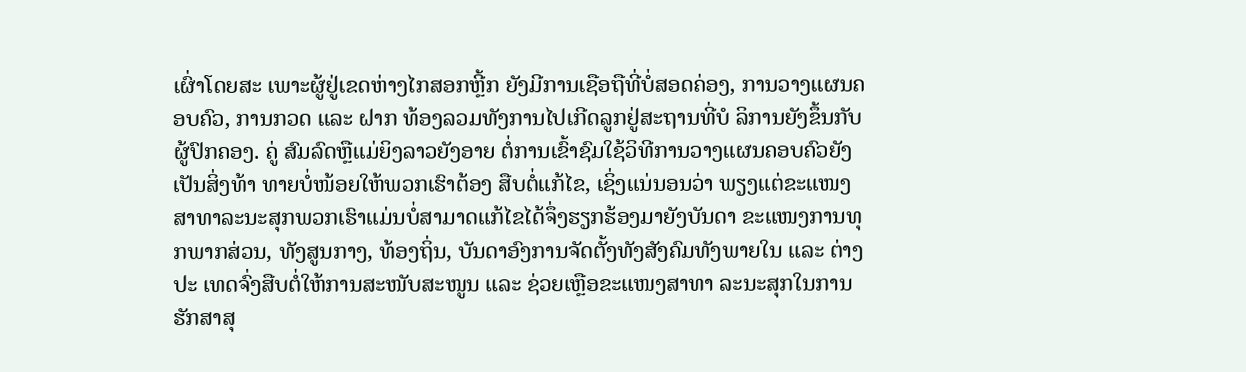ເຜົ່າໂດຍສະ ເພາະຜູ້ຢູ່ເຂດຫ່າງໄກສອກຫຼີ້ກ ຍັງມີການເຊືອຖືທີ່ບໍ່ສອດຄ່ອງ, ການວາງແຜນຄອບຄົວ, ການກວດ ແລະ ຝາກ ທ້ອງລວມທັງການໄປເກີດລູກຢູ່ສະຖານທີ່ບໍ ລິການຍັງຂຶ້ນກັບ ຜູ້ປົກຄອງ. ຄູ່ ສົມລົດຫຼືແມ່ຍິງລາວຍັງອາຍ ຕໍ່ການເຂົ້າຊົມໃຊ້ວິທີການວາງແຜນຄອບຄົວຍັງເປັນສິ່ງທ້າ ທາຍບໍ່ໜ້ອຍໃຫ້ພວກເຮົາຕ້ອງ ສືບຕໍ່ແກ້ໄຂ, ເຊິ່ງແນ່ນອນວ່າ ພຽງແຕ່ຂະແໜງສາທາລະນະສຸກພວກເຮົາແມ່ນບໍ່ສາມາດແກ້ໄຂໄດ້ຈຶ່ງຮຽກຮ້ອງມາຍັງບັນດາ ຂະແໜງການທຸກພາກສ່ວນ, ທັງສູນກາງ, ທ້ອງຖິ່ນ, ບັນດາອົງການຈັດຕັ້ງທັງສັງຄົມທັງພາຍໃນ ແລະ ຕ່າງປະ ເທດຈົ່ງສືບຕໍ່ໃຫ້ການສະໜັບສະໜູນ ແລະ ຊ່ວຍເຫຼືອຂະແໜງສາທາ ລະນະສຸກໃນການ ຮັກສາສຸ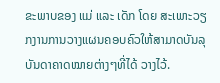ຂະພາບຂອງ ແມ່ ແລະ ເດັກ ໂດຍ ສະເພາະວຽກງານການວາງແຜນຄອບຄົວໃຫ້ສາມາດບັນລຸບັນດາຄາດໝາຍຕ່າງໆທີ່ໄດ້ ວາງໄວ້.